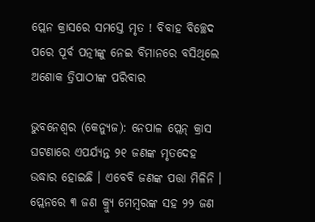ପ୍ଲେନ କ୍ରାସରେ ସମସ୍ତେ ମୃତ ! ବିବାହ ବିଚ୍ଛେଦ ପରେ ପୂର୍ବ ପତ୍ନୀଙ୍କୁ ନେଇ ବିମାନରେ ବସିଥିଲେ ଅଶୋକ ତ୍ରିପାଠୀଙ୍କ ପରିବାର

ଭୁବନେଶ୍ୱର (କେନ୍ୟୁଜ): ନେପାଳ ପ୍ଲେନ୍‌ କ୍ରାସ ଘଟଣାରେ ଏପର୍ଯ୍ୟନ୍ତ ୨୧ ଜଣଙ୍କ ମୃତଦେହ ଉଦ୍ଧାର ହୋଇଛି । ଏବେବି ଜଣଙ୍କ ପତ୍ତା ମିଳିନି । ପ୍ଲେନରେ ୩ ଜଣ କ୍ର୍ୟୁ ମେମ୍ବରଙ୍କ ସହ ୨୨ ଜଣ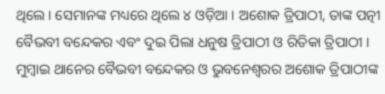ଥିଲେ । ସେମାନଙ୍କ ମଧ୍ୟରେ ଥିଲେ ୪ ଓଡ଼ିଆ । ଅଶୋକ ତ୍ରିପାଠୀ, ତାଙ୍କ ପତ୍ନୀ ବୈଭବୀ ବନ୍ଦେକର ଏବଂ ଦୁଇ ପିଲା ଧନୁଷ ତ୍ରିପାଠୀ ଓ ରିତିକା ତ୍ରିପାଠୀ । ମୁମ୍ବାଇ ଥାନେର ବୈଭବୀ ବନ୍ଦେକର ଓ ଭୁବନେଶ୍ୱରର ଅଶୋକ ତ୍ରିପାଠୀଙ୍କ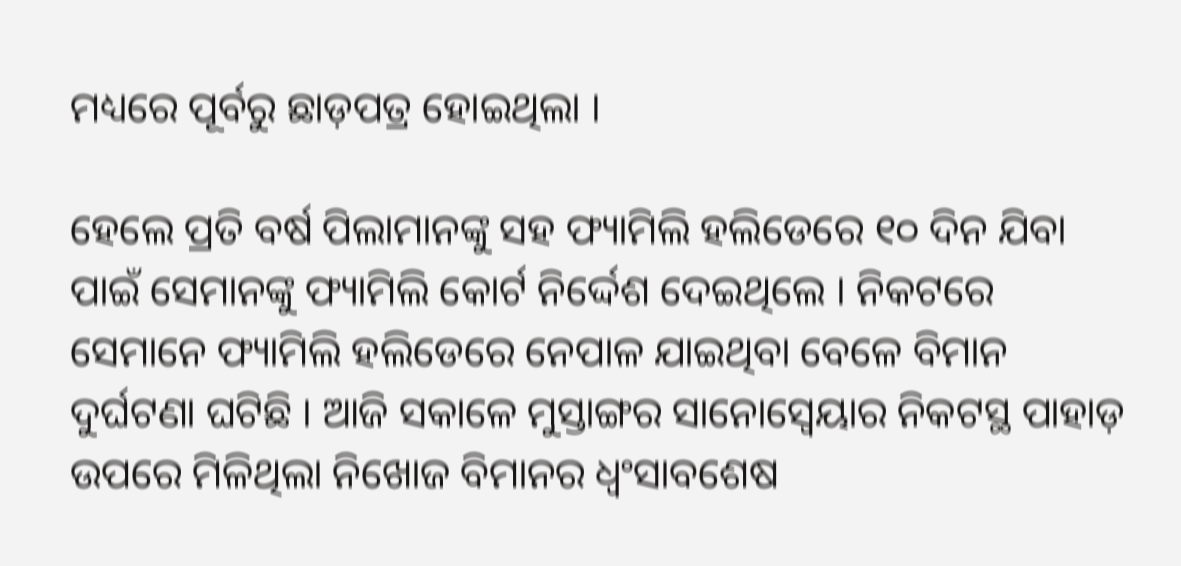ମଧ୍ୟରେ ପୂର୍ବରୁ ଛାଡ଼ପତ୍ର ହୋଇଥିଲା ।

ହେଲେ ପ୍ରତି ବର୍ଷ ପିଲାମାନଙ୍କୁ ସହ ଫ୍ୟାମିଲି ହଲିଡେରେ ୧୦ ଦିନ ଯିବା ପାଇଁ ସେମାନଙ୍କୁ ଫ୍ୟାମିଲି କୋର୍ଟ ନିର୍ଦ୍ଦେଶ ଦେଇଥିଲେ । ନିକଟରେ ସେମାନେ ଫ୍ୟାମିଲି ହଲିଡେରେ ନେପାଳ ଯାଇଥିବା ବେଳେ ବିମାନ ଦୁର୍ଘଟଣା ଘଟିଛି । ଆଜି ସକାଳେ ମୁସ୍ତାଙ୍ଗର ସାନୋସ୍ୱେୟାର ନିକଟସ୍ଥ ପାହାଡ଼ ଉପରେ ମିଳିଥିଲା ନିଖୋଜ ବିମାନର ଧ୍ୱଂସାବଶେଷ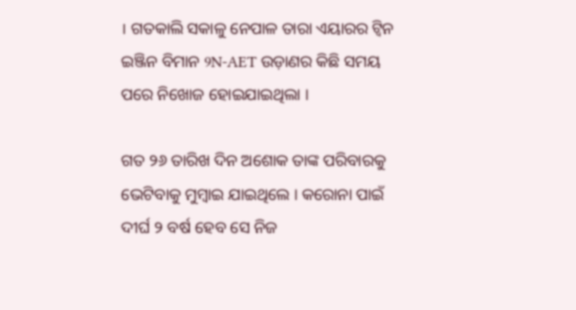। ଗତକାଲି ସକାଳୁ ନେପାଳ ତାରା ଏୟାରର ଟ୍ଵିନ ଇଞ୍ଜିନ ବିମାନ 9N-AET ଉଡ଼ାଣର କିଛି ସମୟ ପରେ ନିଖୋଜ ହୋଇଯାଇଥିଲା ।

ଗତ ୨୬ ତାରିଖ ଦିନ ଅଶୋକ ତାଙ୍କ ପରିବାରକୁ ଭେଟିବାକୁ ମୁମ୍ବାଇ ଯାଇଥିଲେ । କରୋନା ପାଇଁ ଦୀର୍ଘ ୨ ବର୍ଷ ହେବ ସେ ନିଜ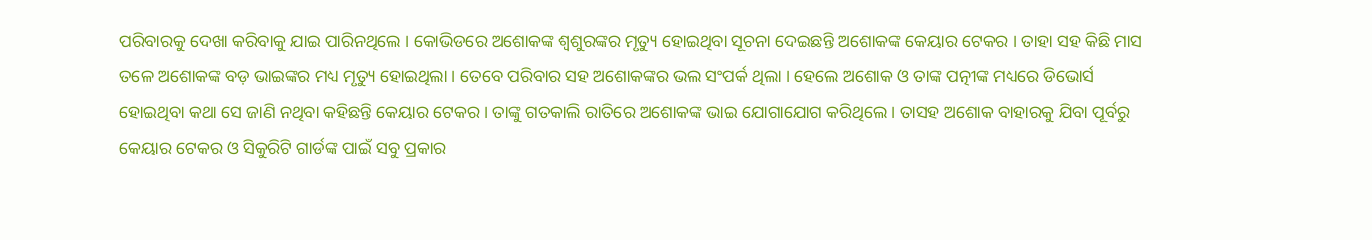ପରିବାରକୁ ଦେଖା କରିବାକୁ ଯାଇ ପାରିନଥିଲେ । କୋଭିଡରେ ଅଶୋକଙ୍କ ଶ୍ୱଶୁରଙ୍କର ମୃତ୍ୟୁ ହୋଇଥିବା ସୂଚନା ଦେଇଛନ୍ତି ଅଶୋକଙ୍କ କେୟାର ଟେକର । ତାହା ସହ କିଛି ମାସ ତଳେ ଅଶୋକଙ୍କ ବଡ଼ ଭାଇଙ୍କର ମଧ୍ୟ ମୃତ୍ୟୁ ହୋଇଥିଲା । ତେବେ ପରିବାର ସହ ଅଶୋକଙ୍କର ଭଲ ସଂପର୍କ ଥିଲା । ହେଲେ ଅଶୋକ ଓ ତାଙ୍କ ପତ୍ନୀଙ୍କ ମଧ୍ୟରେ ଡିଭୋର୍ସ ହୋଇଥିବା କଥା ସେ ଜାଣି ନଥିବା କହିଛନ୍ତି କେୟାର ଟେକର । ତାଙ୍କୁ ଗତକାଲି ରାତିରେ ଅଶୋକଙ୍କ ଭାଇ ଯୋଗାଯୋଗ କରିଥିଲେ । ତାସହ ଅଶୋକ ବାହାରକୁ ଯିବା ପୂର୍ବରୁ କେୟାର ଟେକର ଓ ସିକୁରିଟି ଗାର୍ଡଙ୍କ ପାଇଁ ସବୁ ପ୍ରକାର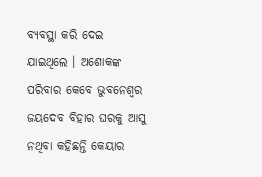ବ୍ୟବସ୍ଥା କରି ଦେଇ ଯାଇଥିଲେ । ଅଶୋକଙ୍କ ପରିବାର କେବେ ଭୁବନେଶ୍ୱର ଜୟଦେବ ବିହାର ଘରକୁ ଆସୁ ନଥିବା କହିଛନ୍ତି କେୟାର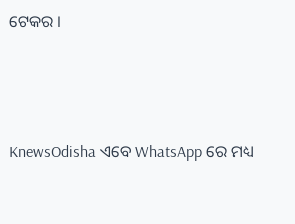ଟେକର ।




KnewsOdisha ଏବେ WhatsApp ରେ ମଧ୍ୟ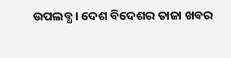ଉପଲବ୍ଧ । ଦେଶ ବିଦେଶର ତାଜା ଖବର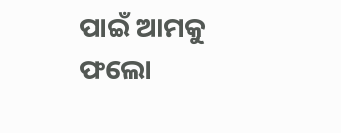ପାଇଁ ଆମକୁ ଫଲୋ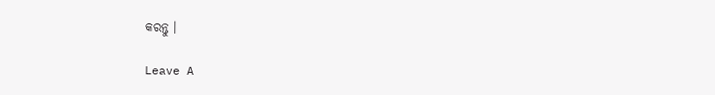କରନ୍ତୁ ।

Leave A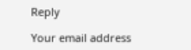Reply

Your email address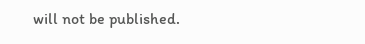will not be published.